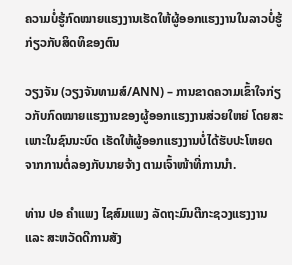ຄວາມບໍ່ຮູ້ກົດໝາຍແຮງງານເຮັດໃຫ້ຜູ້ອອກແຮງງານໃນລາວບໍ່ຮູ້ກ່ຽວກັບສິດທິຂອງຕົນ

ວຽງຈັນ (ວຽງຈັນທາມສ໌/ANN) – ການຂາດຄວາມເຂົ້າໃຈກ່ຽວກັບກົດໝາຍແຮງງານຂອງຜູ້ອອກແຮງງານສ່ວຍໃຫຍ່ ໂດຍສະເພາະໃນຊົນນະບົດ ເຮັດໃຫ້ຜູ້ອອກແຮງງານບໍ່ໄດ້ຮັບປະໂຫຍດຈາກການຕໍ່ລອງກັບນາຍຈ້າງ ຕາມເຈົ້າໜ້າທີ່ການນຳ.

ທ່ານ ປອ ຄຳແພງ ໄຊສົມແພງ ລັດຖະມົນຕີກະຊວງແຮງງານ ແລະ ສະຫວັດດີການສັງ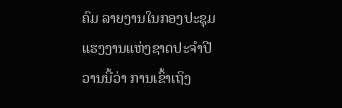ຄົມ ລາຍງານໃນກອງປະຊຸມແຮງງານແຫ່ງຊາດປະຈຳປີວານນີ້ວ່າ ການເຂົ້າເຖິງ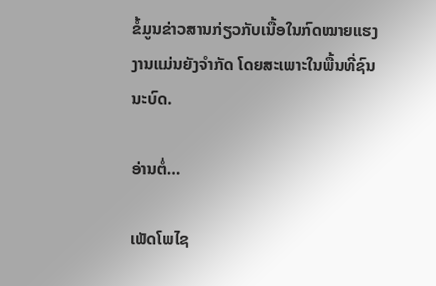ຂໍ້ມູນຂ່າວສານກ່ຽວກັບເນື້ອໃນກົດໝາຍແຮງງານແມ່ນຍັງຈຳກັດ ໂດຍສະເພາະໃນພື້ນທີ່ຊົນນະບົດ.

ອ່ານຕໍ່…

ເພັດໂພໄຊ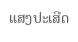ແສງປະເສີດ